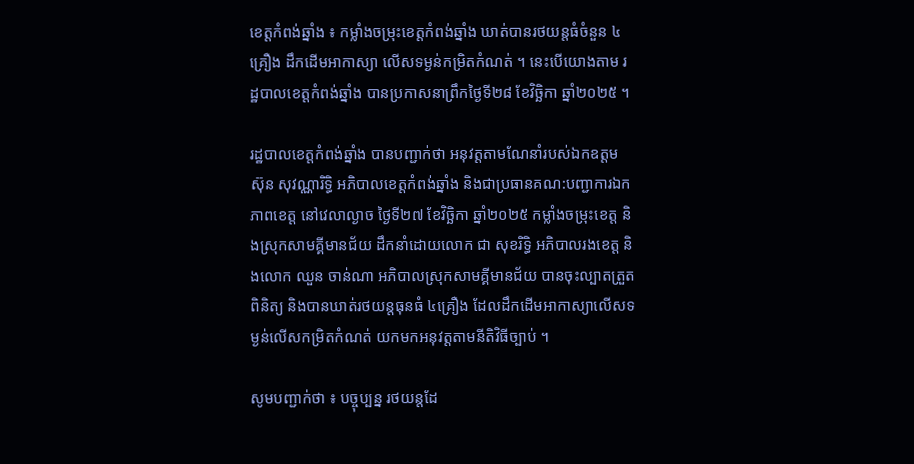ខេត្តកំពង់ឆ្នាំង ៖ កម្លាំងចម្រុះខេត្តកំពង់ឆ្នាំង ឃាត់បានរថយន្តធំចំនួន ៤គ្រឿង ដឹកដើមអាកាស្យា លើសទម្ងន់កម្រិតកំណត់ ។ នេះបើយោងតាម រដ្ឋបាលខេត្តកំពង់ឆ្នាំង បានប្រកាសនាព្រឹកថ្ងៃទី២៨ ខែវិច្ឆិកា ឆ្នាំ២០២៥ ។

រដ្ឋបាលខេត្តកំពង់ឆ្នាំង បានបញ្ជាក់ថា អនុវត្តតាមណែនាំរបស់ឯកឧត្តម ស៊ុន សុវណ្ណារិទ្ធិ អភិបាលខេត្តកំពង់ឆ្នាំង និងជាប្រធានគណ:បញ្ជាការឯកភាពខេត្ត នៅវេលាល្ងាច ថ្ងៃទី២៧ ខែវិច្ឆិកា ឆ្នាំ២០២៥ កម្លាំងចម្រុះខេត្ត និងស្រុកសាមគ្គីមានជ័យ ដឹកនាំដោយលោក ជា សុខរិទ្ធិ អភិបាលរងខេត្ត និងលោក ឈួន ចាន់ណា អភិបាលស្រុកសាមគ្គីមានជ័យ បានចុះល្បាតត្រួតពិនិត្យ និងបានឃាត់រថយន្តធុនធំ ៤គ្រឿង ដែលដឹកដើមអាកាស្យាលើសទម្ងន់លើសកម្រិតកំណត់ យកមកអនុវត្តតាមនីតិវិធីច្បាប់ ។

សូមបញ្ជាក់ថា ៖ បច្ចុប្បន្ន រថយន្តដែ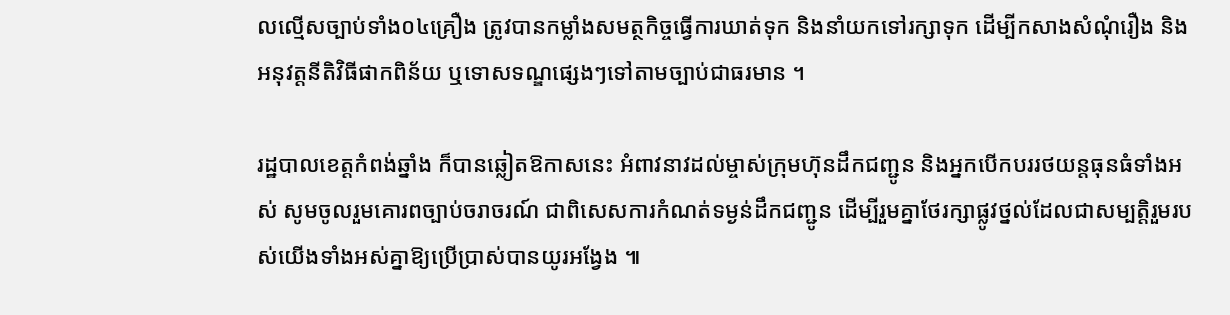លល្មើសច្បាប់ទាំង០៤គ្រឿង ត្រូវបានកម្លាំងសមត្ថកិច្ចធ្វើការឃាត់ទុក និងនាំយកទៅរក្សាទុក ដើម្បីកសាងសំណុំរឿង និងអនុវត្តនីតិវិធីផាកពិន័យ ឬទោសទណ្ឌផ្សេងៗទៅតាមច្បាប់ជាធរមាន ។

រដ្ឋបាលខេត្តកំពង់ឆ្នាំង ក៏បានឆ្លៀតឱកាសនេះ អំពាវនាវដល់ម្ចាស់ក្រុមហ៊ុនដឹកជញ្ជូន និងអ្នកបើកបររថយន្តធុនធំទាំងអស់ សូមចូលរួមគោរពច្បាប់ចរាចរណ៍ ជាពិសេសការកំណត់ទម្ងន់ដឹកជញ្ជូន ដើម្បីរួមគ្នាថែរក្សាផ្លូវថ្នល់ដែលជាសម្បត្តិរួមរបស់យើងទាំងអស់គ្នាឱ្យប្រើប្រាស់បានយូរអង្វែង ៕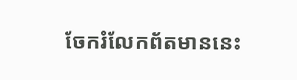ចែករំលែកព័តមាននេះ